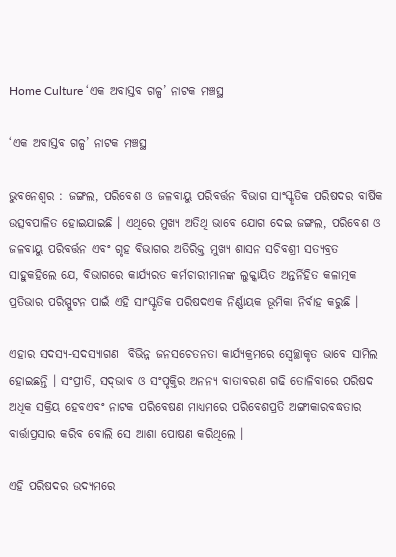Home Culture ‘ଏକ ଅବାସ୍ତବ ଗଳ୍ପ’ ନାଟକ ମଞ୍ଚସ୍ଥ

‘ଏକ ଅବାସ୍ତବ ଗଳ୍ପ’ ନାଟକ ମଞ୍ଚସ୍ଥ

ଭୁବନେଶ୍ଵର : ଜଙ୍ଗଲ, ପରିବେଶ ଓ ଜଳବାୟୁ ପରିବର୍ତ୍ତନ ବିଭାଗ ସାଂସ୍କୃତିକ ପରିଷଦର ବାର୍ଷିକ ଉତ୍ସବପାଳିତ ହୋଇଯାଇଛି । ଏଥିରେ ମୁଖ୍ୟ ଅତିଥି ଭାବେ ଯୋଗ ଦେଇ ଜଙ୍ଗଲ, ପରିବେଶ ଓ ଜଳବାୟୁ ପରିବର୍ତ୍ତନ ଏବଂ ଗୃହ ବିଭାଗର ଅତିରିକ୍ତ ମୁଖ୍ୟ ଶାସନ ସଚିବଶ୍ରୀ ସତ୍ୟବ୍ରତ ସାହୁକହିଲେ ଯେ, ବିଭାଗରେ କାର୍ଯ୍ୟରତ କର୍ମଚାରୀମାନଙ୍କ ଲୁକ୍କାୟିତ ଅନ୍ତର୍ନିହିତ କଳାତ୍ମକ ପ୍ରତିଭାର ପରିସ୍ପୁଟନ ପାଇଁ ଏହି ସାଂସ୍କୃତିକ ପରିଷଦଏକ ନିର୍ଣ୍ଣାୟକ ଭୂମିକା ନିର୍ବାହ କରୁଛି ।

ଏହାର ସଦସ୍ୟ-ସଦସ୍ୟାଗଣ  ବିଭିନ୍ନ ଜନସଚେତନତା କାର୍ଯ୍ୟକ୍ରମରେ ସ୍ଵେଚ୍ଛାକୃତ ଭାବେ ସାମିଲ ହୋଇଛନ୍ତି । ସଂପ୍ରୀତି, ସଦ୍‌ଭାବ ଓ ସଂପୃକ୍ତିର ଅନନ୍ୟ ବାତାବରଣ ଗଢି ତୋଳିବାରେ ପରିଷଦ ଅଧିକ ସକ୍ରିୟ ହେବଏବଂ ନାଟକ ପରିବେଷଣ ମାଧ୍ୟମରେ ପରିବେଶପ୍ରତି ଅଙ୍ଗୀକାରବଦ୍ଧତାର ବାର୍ତ୍ତାପ୍ରସାର କରିବ ବୋଲି ସେ ଆଶା ପୋଷଣ କରିଥିଲେ ।

ଏହି ପରିଷଦର ଉଦ୍ୟମରେ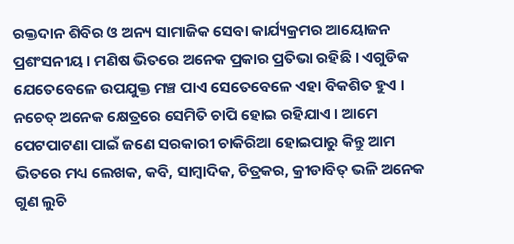ରକ୍ତଦାନ ଶିବିର ଓ ଅନ୍ୟ ସାମାଜିକ ସେବା କାର୍ଯ୍ୟକ୍ରମର ଆୟୋଜନ ପ୍ରଶଂସନୀୟ । ମଣିଷ ଭିତରେ ଅନେକ ପ୍ରକାର ପ୍ରତିଭା ରହିଛି । ଏଗୁଡିକ ଯେତେବେଳେ ଉପଯୁକ୍ତ ମଞ୍ଚ ପାଏ ସେତେବେଳେ ଏହା ବିକଶିତ ହୁଏ । ନଚେତ୍‌ ଅନେକ କ୍ଷେତ୍ରରେ ସେମିତି ଚାପି ହୋଇ ରହିଯାଏ । ଆମେ ପେଟପାଟଣା ପାଇଁ ଜଣେ ସରକାରୀ ଚାକିରିଆ ହୋଇପାରୁ କିନ୍ତୁ ଆମ ଭିତରେ ମଧ୍ୟ ଲେଖକ, କବି, ସାମ୍ବାଦିକ, ଚିତ୍ରକର, କ୍ରୀଡାବିତ୍‌ ଭଳି ଅନେକ ଗୁଣ ଲୁଚି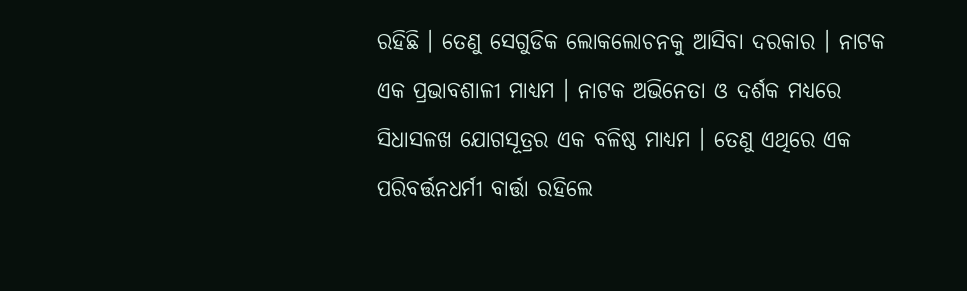ରହିଛି । ତେଣୁ ସେଗୁଡିକ ଲୋକଲୋଚନକୁ ଆସିବା ଦରକାର । ନାଟକ ଏକ ପ୍ରଭାବଶାଳୀ ମାଧ୍ୟମ । ନାଟକ ଅଭିନେତା ଓ ଦର୍ଶକ ମଧ୍ୟରେ ସିଧାସଳଖ ଯୋଗସୂତ୍ରର ଏକ ବଳିଷ୍ଠ ମାଧ୍ୟମ । ତେଣୁ ଏଥିରେ ଏକ ପରିବର୍ତ୍ତନଧର୍ମୀ ବାର୍ତ୍ତା ରହିଲେ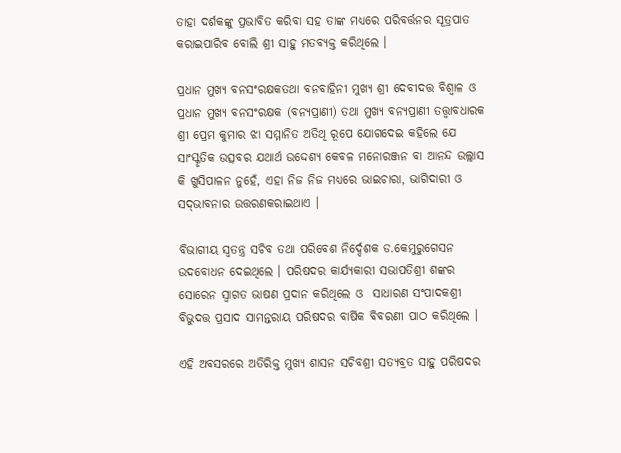ତାହା ଦର୍ଶକଙ୍କୁ ପ୍ରଭାବିତ କରିବା ସହ ତାଙ୍କ ମଧ୍ୟରେ ପରିବର୍ତ୍ତନର ସୂତ୍ରପାତ କରାଇପାରିବ ବୋଲି ଶ୍ରୀ ସାହୁ ମତବ୍ୟକ୍ତ କରିଥିଲେ ।

ପ୍ରଧାନ ମୁଖ୍ୟ ବନସଂରକ୍ଷକତଥା ବନବାହିନୀ ମୁଖ୍ୟ ଶ୍ରୀ ଦେବୀଦତ୍ତ ବିଶ୍ଵାଳ ଓ ପ୍ରଧାନ ମୁଖ୍ୟ ବନସଂରକ୍ଷକ (ବନ୍ୟପ୍ରାଣୀ) ତଥା ମୁଖ୍ୟ ବନ୍ୟପ୍ରାଣୀ ତତ୍ତ୍ଵାବଧାରକ ଶ୍ରୀ ପ୍ରେମ କୁମାର ଝା ସମ୍ମାନିତ ଅତିଥି ରୂପେ ଯୋଗଦେଇ କହିଲେ ଯେ ସାଂସ୍କୃତିକ ଉତ୍ସବର ଯଥାର୍ଥ ଉଦ୍ଦେଶ୍ୟ କେବଳ ମନୋରଞ୍ଜନ ବା ଆନନ୍ଦ ଉଲ୍ଲାସ କି ଖୁସିପାଳନ ନୁହେଁ, ଏହା ନିଜ ନିଜ ମଧ୍ୟରେ ଭାଇଚାରା, ଭାଗିଦାରୀ ଓ ସଦ୍‌ଭାବନାର ଉତ୍ତରଣକରାଇଥାଏ ।

ବିଭାଗୀୟ ସ୍ଵତନ୍ତ୍ର ସଚିବ ତଥା ପରିବେଶ ନିର୍ଦ୍ଦେଶକ ଡ.କେମୁରୁଗେସନ ଉଦବୋଧନ ଦେଇଥିଲେ । ପରିଷଦର କାର୍ଯ୍ୟକାରୀ ସଭାପତିଶ୍ରୀ ଶଙ୍କର ସୋରେନ ସ୍ଵାଗତ ଭାଷଣ ପ୍ରଦାନ କରିଥିଲେ ଓ  ସାଧାରଣ ସଂପାଦକଶ୍ରୀ ବିଭୁଦତ୍ତ ପ୍ରସାଦ ସାମନ୍ତରାୟ ପରିଷଦର ବାର୍ଷିକ ବିବରଣୀ ପାଠ କରିଥିଲେ ।

ଏହି ଅବସରରେ ଅତିରିକ୍ତ ମୁଖ୍ୟ ଶାସନ ସଚିବଶ୍ରୀ ସତ୍ୟବ୍ରତ ସାହୁ ପରିଷଦର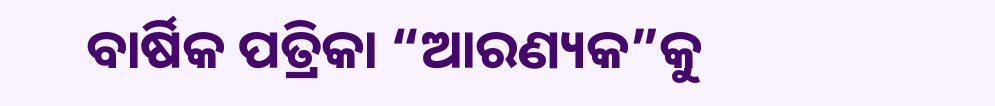ବାର୍ଷିକ ପତ୍ରିକା “ଆରଣ୍ୟକ”କୁ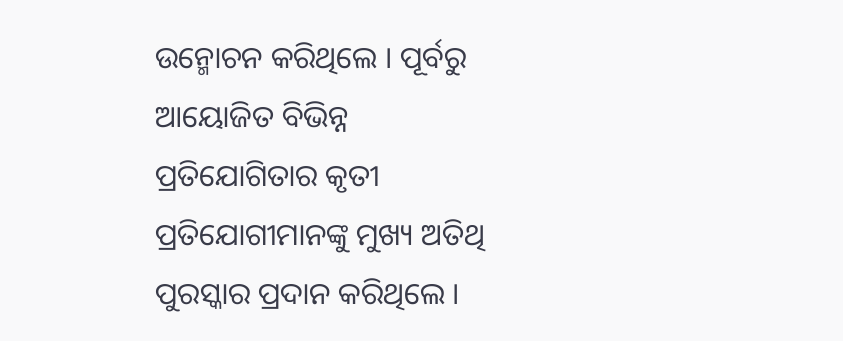ଉନ୍ମୋଚନ କରିଥିଲେ । ପୂର୍ବରୁ ଆୟୋଜିତ ବିଭିନ୍ନ ପ୍ରତିଯୋଗିତାର କୃତୀ ପ୍ରତିଯୋଗୀମାନଙ୍କୁ ମୁଖ୍ୟ ଅତିଥି ପୁରସ୍କାର ପ୍ରଦାନ କରିଥିଲେ ।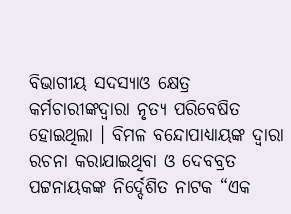ବିଭାଗୀୟ ସଦସ୍ୟାଓ କ୍ଷେତ୍ର କର୍ମଚାରୀଙ୍କଦ୍ଵାରା ନୃତ୍ୟ ପରିବେଷିତ ହୋଇଥିଲା । ବିମଳ ବନ୍ଦୋପାଧ୍ୟାୟଙ୍କ ଦ୍ଵାରା ରଚନା କରାଯାଇଥିବା ଓ ଦେବବ୍ରତ ପଟ୍ଟନାୟକଙ୍କ ନିର୍ଦ୍ଦେଶିତ ନାଟକ “ଏକ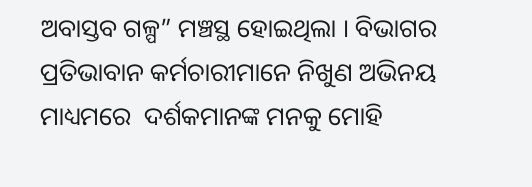ଅବାସ୍ତବ ଗଳ୍ପ” ମଞ୍ଚସ୍ଥ ହୋଇଥିଲା । ବିଭାଗର ପ୍ରତିଭାବାନ କର୍ମଚାରୀମାନେ ନିଖୁଣ ଅଭିନୟ ମାଧ୍ୟମରେ  ଦର୍ଶକମାନଙ୍କ ମନକୁ ମୋହି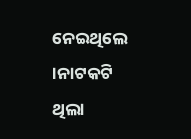ନେଇଥିଲେ ।ନାଟକଟି ଥିଲା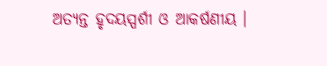ଅତ୍ୟନ୍ତ ହୃଦୟସ୍ପର୍ଶୀ ଓ ଆକର୍ଷଣୀୟ ।